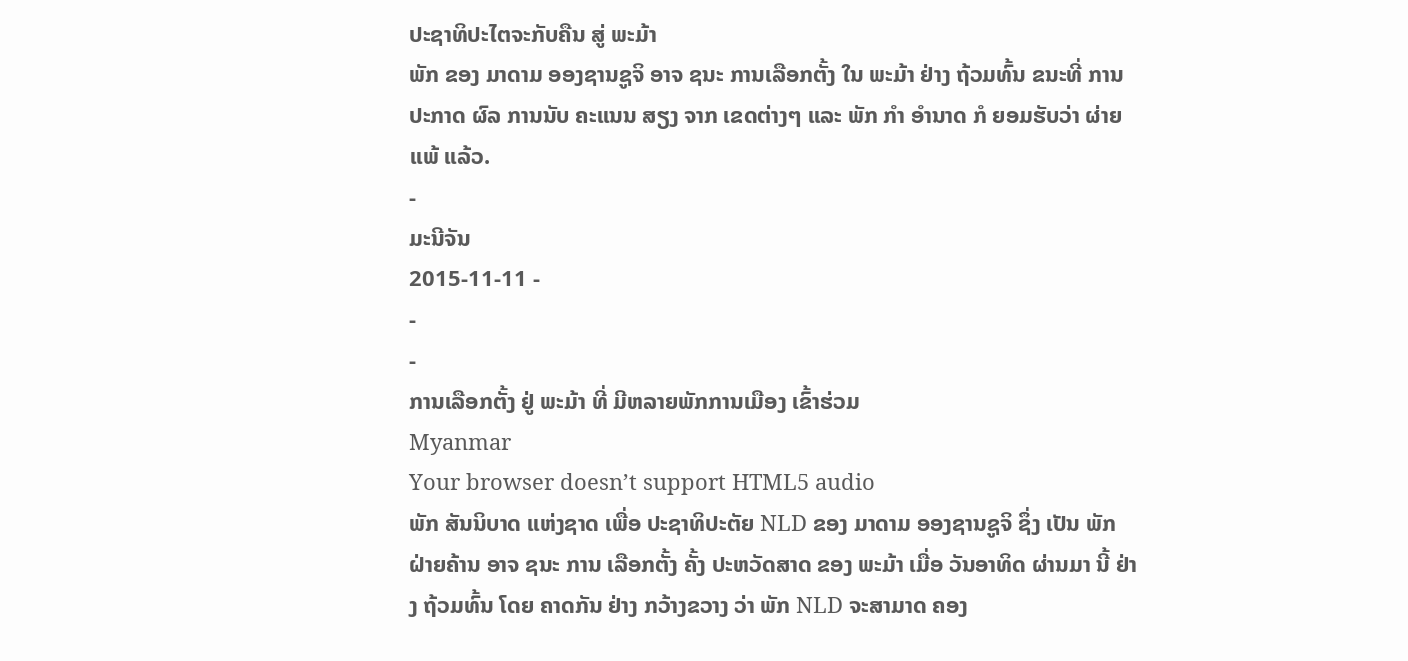ປະຊາທິປະໄຕຈະກັບຄືນ ສູ່ ພະມ້າ
ພັກ ຂອງ ມາດາມ ອອງຊານຊູຈິ ອາຈ ຊນະ ການເລືອກຕັ້ງ ໃນ ພະມ້າ ຢ່າງ ຖ້ວມທົ້ນ ຂນະທີ່ ການປະກາດ ຜົລ ການນັບ ຄະແນນ ສຽງ ຈາກ ເຂດຕ່າງໆ ແລະ ພັກ ກໍາ ອໍານາດ ກໍ ຍອມຮັບວ່າ ຜ່າຍແພ້ ແລ້ວ.
-
ມະນີຈັນ
2015-11-11 -
-
-
ການເລືອກຕັ້ງ ຢູ່ ພະມ້າ ທີ່ ມີຫລາຍພັກການເມືອງ ເຂົ້າຮ່ວມ
Myanmar
Your browser doesn’t support HTML5 audio
ພັກ ສັນນິບາດ ແຫ່ງຊາດ ເພື່ອ ປະຊາທິປະຕັຍ NLD ຂອງ ມາດາມ ອອງຊານຊູຈິ ຊຶ່ງ ເປັນ ພັກ ຝ່າຍຄ້ານ ອາຈ ຊນະ ການ ເລືອກຕັ້ງ ຄັ້ງ ປະຫວັດສາດ ຂອງ ພະມ້າ ເມື່ອ ວັນອາທິດ ຜ່ານມາ ນີ້ ຢ່າງ ຖ້ວມທົ້ນ ໂດຍ ຄາດກັນ ຢ່າງ ກວ້າງຂວາງ ວ່າ ພັກ NLD ຈະສາມາດ ຄອງ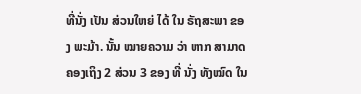ທີ່ນັ່ງ ເປັນ ສ່ວນໃຫຍ່ ໄດ້ ໃນ ຣັຖສະພາ ຂອງ ພະມ້າ. ນັ້ນ ໝາຍຄວາມ ວ່າ ຫາກ ສາມາດ ຄອງເຖິງ 2 ສ່ວນ 3 ຂອງ ທີ່ ນັ່ງ ທັງໝົດ ໃນ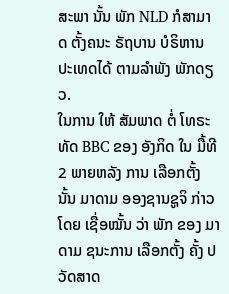ສະພາ ນັ້ນ ພັກ NLD ກໍສາມາດ ຕັ້ງຄນະ ຣັຖບານ ບໍຣິຫານ ປະເທດໄດ້ ຕາມລໍາພັງ ພັກດຽວ.
ໃນການ ໃຫ້ ສັມພາດ ຕໍ່ ໂທຣະທັດ BBC ຂອງ ອັງກິດ ໃນ ມື້ທີ 2 ພາຍຫລັງ ການ ເລືອກຕັ້ງ ນັ້ນ ມາດາມ ອອງຊານຊູຈິ ກ່າວ ໂດຍ ເຊື່ອໝັ້ນ ວ່າ ພັກ ຂອງ ມາດາມ ຊນະການ ເລືອກຕັ້ງ ຄັ້ງ ປວັດສາດ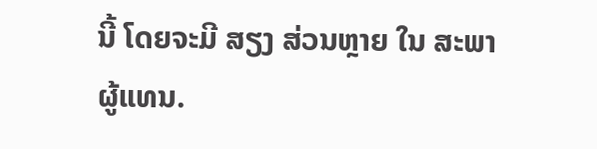ນີ້ ໂດຍຈະມີ ສຽງ ສ່ວນຫຼາຍ ໃນ ສະພາ ຜູ້ແທນ.